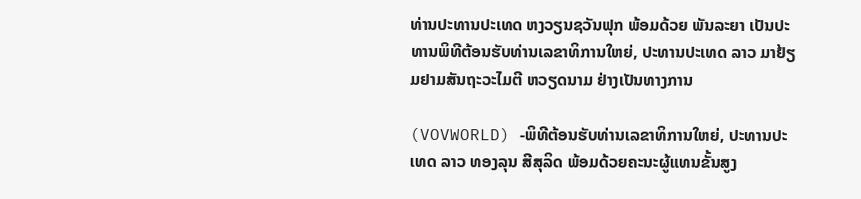ທ່ານປະທານປະເທດ ຫງວຽນຊວັນຟຸກ ພ້ອມດ້ວຍ ພັນລະຍາ ເປັນປະທານພິທີຕ້ອນຮັບທ່ານເລຂາທິການໃຫຍ່, ປະທານປະເທດ ລາວ ມາຢ້ຽມຢາມສັນຖະວະໄມຕີ ຫວຽດນາມ ຢ່າງເປັນທາງການ

(VOVWORLD) -ພິທີຕ້ອນຮັບທ່ານເລຂາທິການໃຫຍ່, ປະທານປະເທດ ລາວ ທອງລຸນ ສີສຸລິດ ພ້ອມດ້ວຍຄະນະຜູ້ແທນຂັ້ນສູງ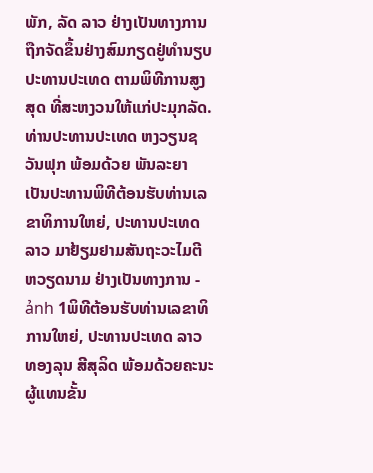ພັກ, ລັດ ລາວ ຢ່າງເປັນທາງການ ຖືກຈັດຂຶ້ນຢ່າງສົມກຽດຢູ່ທຳນຽບປະທານປະເທດ ຕາມພິທີການສູງສຸດ ທີ່ສະຫງວນໃຫ້ແກ່ປະມຸກລັດ.
ທ່ານປະທານປະເທດ ຫງວຽນຊວັນຟຸກ ພ້ອມດ້ວຍ ພັນລະຍາ ເປັນປະທານພິທີຕ້ອນຮັບທ່ານເລຂາທິການໃຫຍ່, ປະທານປະເທດ ລາວ ມາຢ້ຽມຢາມສັນຖະວະໄມຕີ ຫວຽດນາມ ຢ່າງເປັນທາງການ - ảnh 1ພິທີຕ້ອນຮັບທ່ານເລຂາທິການໃຫຍ່, ປະທານປະເທດ ລາວ ທອງລຸນ ສີສຸລິດ ພ້ອມດ້ວຍຄະນະຜູ້ແທນຂັ້ນ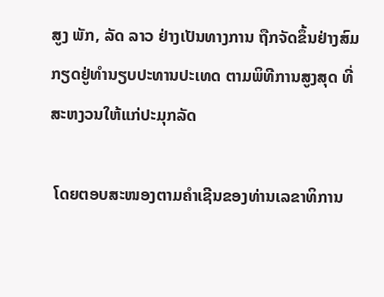ສູງ ພັກ, ລັດ ລາວ ຢ່າງເປັນທາງການ ຖືກຈັດຂຶ້ນຢ່າງສົມກຽດຢູ່ທຳນຽບປະທານປະເທດ ຕາມພິທີການສູງສຸດ ທີ່ສະຫງວນໃຫ້ແກ່ປະມຸກລັດ

 ໂດຍຕອບສະໜອງຕາມຄຳເຊີນຂອງທ່ານເລຂາທິການ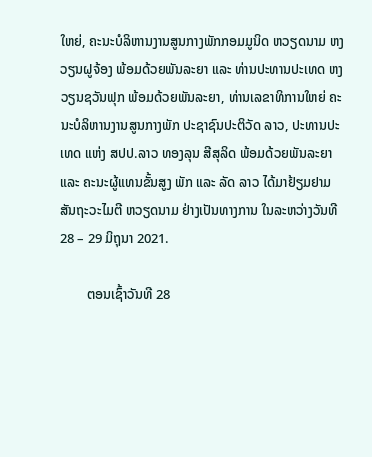ໃຫຍ່, ຄະນະບໍລິຫານງານສູນກາງພັກກອມມູນິດ ຫວຽດນາມ ຫງວຽນຝູຈ້ອງ ພ້ອມດ້ວຍພັນລະຍາ ແລະ ທ່ານປະທານປະເທດ ຫງວຽນຊວັນຟຸກ ພ້ອມດ້ວຍພັນລະຍາ, ທ່ານເລຂາທິການໃຫຍ່ ຄະນະບໍລິຫານງານສູນກາງພັກ ປະຊາຊົນປະຕິວັດ ລາວ, ປະທານປະເທດ ແຫ່ງ ສປປ.ລາວ ທອງລຸນ ສີສຸລິດ ພ້ອມດ້ວຍພັນລະຍາ ແລະ ຄະນະຜູ້ແທນຂັ້ນສູງ ພັກ ແລະ ລັດ ລາວ ໄດ້ມາຢ້ຽມຢາມສັນຖະວະໄມຕີ ຫວຽດນາມ ຢ່າງເປັນທາງການ ໃນລະຫວ່າງວັນທີ 28 – 29 ມິຖຸນາ 2021.

        ຕອນເຊົ້າວັນທີ 28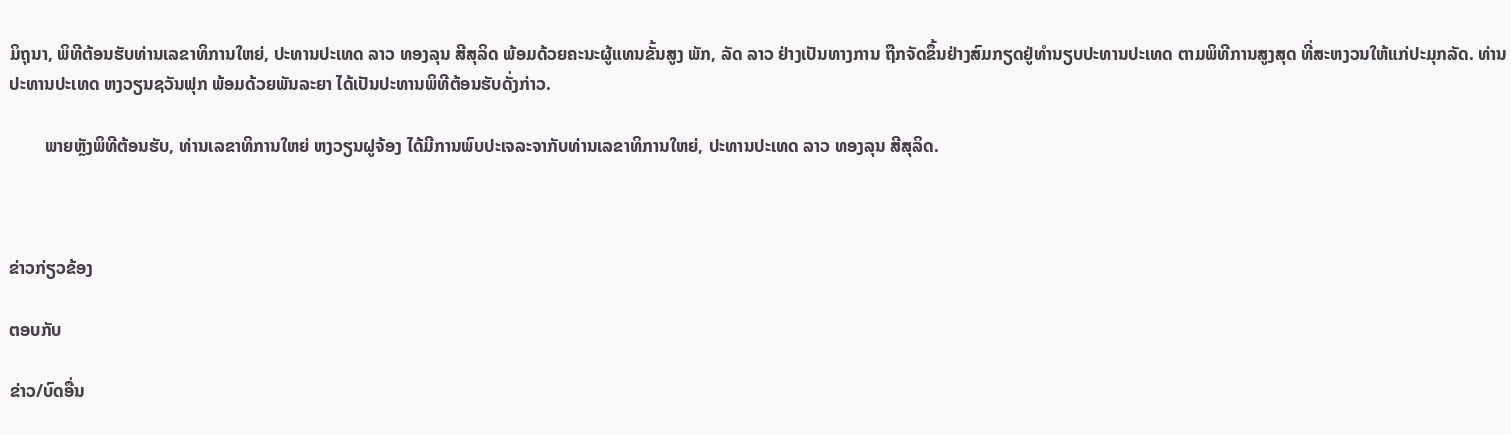ມິຖຸນາ, ພິທີຕ້ອນຮັບທ່ານເລຂາທິການໃຫຍ່, ປະທານປະເທດ ລາວ ທອງລຸນ ສີສຸລິດ ພ້ອມດ້ວຍຄະນະຜູ້ແທນຂັ້ນສູງ ພັກ, ລັດ ລາວ ຢ່າງເປັນທາງການ ຖືກຈັດຂຶ້ນຢ່າງສົມກຽດຢູ່ທຳນຽບປະທານປະເທດ ຕາມພິທີການສູງສຸດ ທີ່ສະຫງວນໃຫ້ແກ່ປະມຸກລັດ. ທ່ານປະທານປະເທດ ຫງວຽນຊວັນຟຸກ ພ້ອມດ້ວຍພັນລະຍາ ໄດ້ເປັນປະທານພິທີຕ້ອນຮັບດັ່ງກ່າວ.

        ພາຍຫຼັງພິທີຕ້ອນຮັບ, ທ່ານເລຂາທິການໃຫຍ່ ຫງວຽນຝູຈ້ອງ ໄດ້ມີການພົບປະເຈລະຈາກັບທ່ານເລຂາທິການໃຫຍ່, ປະທານປະເທດ ລາວ ທອງລຸນ ສີສຸລິດ.



ຂ່າວກ່ຽວຂ້ອງ

ຕອບກັບ

ຂ່າວ/ບົດອື່ນ